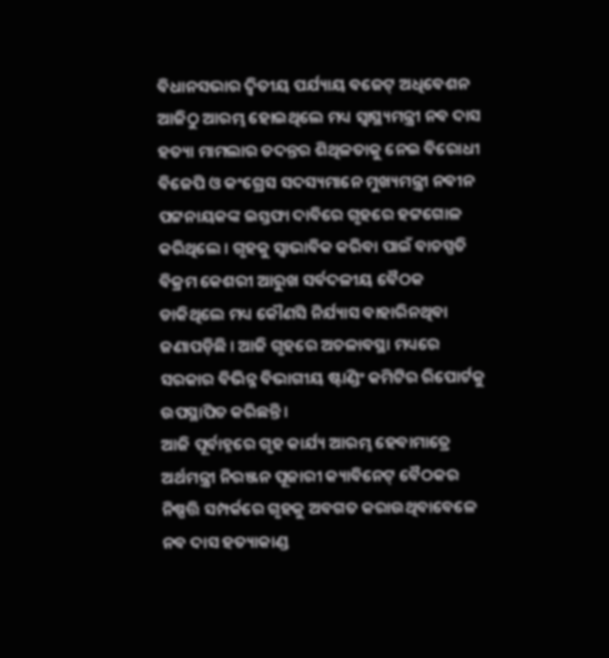ବିଧାନସଭାର ଦ୍ୱିତୀୟ ପର୍ଯ୍ୟାୟ ବଜେଟ୍ ଅଧିବେଶନ ଆଜିଠୁ ଆରମ୍ଭ ହୋଇଥିଲେ ମଧ୍ୟ ସ୍ୱାସ୍ଥ୍ୟମନ୍ତ୍ରୀ ନବ ଦାସ ହତ୍ୟା ମାମଲାର ତଦନ୍ତର ଶିଥିଳତାକୁ ନେଇ ବିରୋଧୀ ବିଜେପି ଓ କଂଗ୍ରେସ ସଦସ୍ୟମାନେ ମୁଖ୍ୟମନ୍ତ୍ରୀ ନବୀନ ପଟ୍ଟନାୟକଙ୍କ ଇସ୍ତଫା ଦାବିରେ ଗୃହରେ ହଟ୍ଟଗୋଳ କରିଥିଲେ । ଗୃହକୁ ସ୍ୱାଭାବିକ କରିବା ପାଇଁ ବାଚସ୍ପତି ବିକ୍ରମ କେଶରୀ ଆରୁଖ ସର୍ବଦଳୀୟ ବୈଠକ ଡାକିଥିଲେ ମଧ୍ୟ କୌଣସି ନିର୍ଯ୍ୟାସ ବାହାରିନଥିବା ଜଣାପଡ଼ିଛି । ଆଜି ଗୃହରେ ଅଚଳାବସ୍ଥା ମଧ୍ୟରେ ସରକାର ବିଭିନ୍ନ ବିଭାଗୀୟ ଷ୍ଟାଣ୍ଡିଂ କମିଟିର ରିପୋର୍ଟକୁ ଉପସ୍ଥାପିତ କରିଛନ୍ତି ।
ଆଜି ପୂର୍ବାହ୍ନରେ ଗୃହ କାର୍ଯ୍ୟ ଆରମ୍ଭ ହେବାମାତ୍ରେ ଅର୍ଥମନ୍ତ୍ରୀ ନିରଞ୍ଜନ ପୂଜାରୀ କ୍ୟାବିନେଟ୍ ବୈଠକର ନିଷ୍ପତ୍ତି ସମ୍ପର୍କରେ ଗୃହକୁ ଅବଗତ କରାଉଥିବାବେଳେ ନବ ଦାସ ହତ୍ୟାକାଣ୍ଡ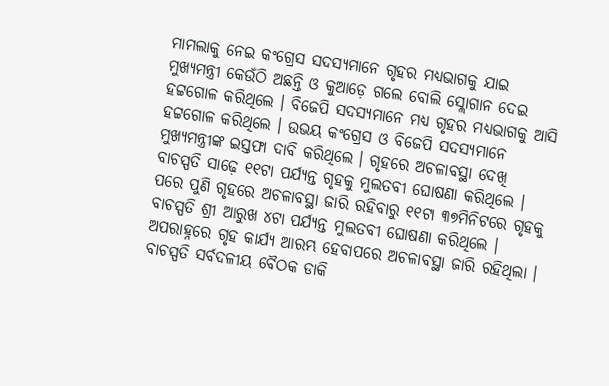ମାମଲାକୁ ନେଇ କଂଗ୍ରେସ ସଦସ୍ୟମାନେ ଗୃହର ମଧ୍ୟଭାଗକୁ ଯାଇ ମୁଖ୍ୟମନ୍ତ୍ରୀ କେଉଁଠି ଅଛନ୍ତି ଓ କୁଆଡ଼େ ଗଲେ ବୋଲି ସ୍ଲୋଗାନ ଦେଇ ହଟ୍ଟଗୋଳ କରିଥିଲେ । ବିଜେପି ସଦସ୍ୟମାନେ ମଧ୍ୟ ଗୃହର ମଧ୍ୟଭାଗକୁ ଆସି ହଟ୍ଟଗୋଳ କରିଥିଲେ । ଉଭୟ କଂଗ୍ରେସ ଓ ବିଜେପି ସଦସ୍ୟମାନେ ମୁଖ୍ୟମନ୍ତ୍ରୀଙ୍କ ଇସ୍ତଫା ଦାବି କରିଥିଲେ । ଗୃହରେ ଅଚଳାବସ୍ଥା ଦେଖି ବାଚସ୍ପତି ସାଢ଼େ ୧୧ଟା ପର୍ଯ୍ୟନ୍ତ ଗୃହକୁ ମୁଲତବୀ ଘୋଷଣା କରିଥିଲେ । ପରେ ପୁଣି ଗୃହରେ ଅଚଳାବସ୍ଥା ଜାରି ରହିବାରୁ ୧୧ଟା ୩୭ମିନିଟରେ ଗୃହକୁ ବାଚସ୍ପତି ଶ୍ରୀ ଆରୁଖ ୪ଟା ପର୍ଯ୍ୟନ୍ତ ମୁଲତବୀ ଘୋଷଣା କରିଥିଲେ । ଅପରାହ୍ନରେ ଗୃହ କାର୍ଯ୍ୟ ଆରମ୍ଭ ହେବାପରେ ଅଚଳାବସ୍ଥା ଜାରି ରହିଥିଲା । ବାଚସ୍ପତି ସର୍ବଦଳୀୟ ବୈଠକ ଡାକି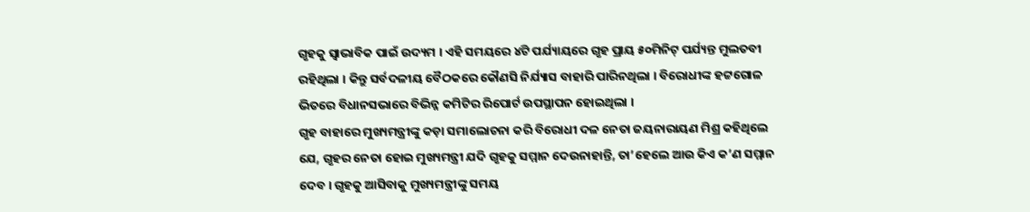ଗୃହକୁ ସ୍ୱାଭାବିକ ପାଇଁ ଉଦ୍ୟମ । ଏହି ସମୟରେ ୪ଟି ପର୍ଯ୍ୟାୟରେ ଗୃହ ପ୍ରାୟ ୫୦ମିନିଟ୍ ପର୍ଯ୍ୟନ୍ତ ମୁଲତବୀ ରହିଥିଲା । କିନ୍ତୁ ସର୍ବଦଳୀୟ ବୈଠକରେ କୌଣସି ନିର୍ଯ୍ୟାସ ବାହାରି ପାରିନଥିଲା । ବିରୋଧୀଙ୍କ ହଟ୍ଟଗୋଳ ଭିତରେ ବିଧାନସଭାରେ ବିଭିନ୍ନ କମିଟିର ରିପୋର୍ଟ ଉପସ୍ଥାପନ ହୋଇଥିଲା ।
ଗୃହ ବାହାରେ ମୁଖ୍ୟମନ୍ତ୍ରୀଙ୍କୁ କଡ଼ା ସମାଲୋଚନା କରି ବିରୋଧୀ ଦଳ ନେତା ଜୟନାରାୟଣ ମିଶ୍ର କହିଥିଲେ ଯେ, ଗୃହର ନେତା ହୋଇ ମୁଖ୍ୟମନ୍ତ୍ରୀ ଯଦି ଗୃହକୁ ସମ୍ମାନ ଦେଉନାହାନ୍ତି, ତା’ହେଲେ ଆଉ କିଏ କ’ଣ ସମ୍ମାନ ଦେବ । ଗୃହକୁ ଆସିବାକୁ ମୁଖ୍ୟମନ୍ତ୍ରୀଙ୍କୁ ସମୟ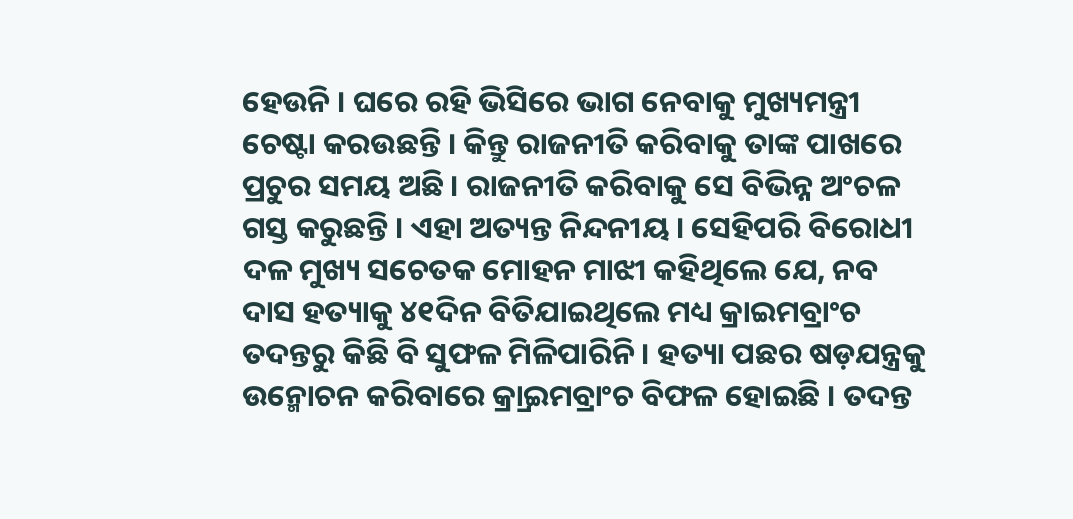ହେଉନି । ଘରେ ରହି ଭିସିରେ ଭାଗ ନେବାକୁ ମୁଖ୍ୟମନ୍ତ୍ରୀ ଚେଷ୍ଟା କରଉଛନ୍ତି । କିନ୍ତୁ ରାଜନୀତି କରିବାକୁ ତାଙ୍କ ପାଖରେ ପ୍ରଚୁର ସମୟ ଅଛି । ରାଜନୀତି କରିବାକୁ ସେ ବିଭିନ୍ନ ଅଂଚଳ ଗସ୍ତ କରୁଛନ୍ତି । ଏହା ଅତ୍ୟନ୍ତ ନିନ୍ଦନୀୟ । ସେହିପରି ବିରୋଧୀ ଦଳ ମୁଖ୍ୟ ସଚେତକ ମୋହନ ମାଝୀ କହିଥିଲେ ଯେ, ନବ ଦାସ ହତ୍ୟାକୁ ୪୧ଦିନ ବିତିଯାଇଥିଲେ ମଧ୍ୟ କ୍ରାଇମବ୍ରାଂଚ ତଦନ୍ତରୁ କିଛି ବି ସୁଫଳ ମିଳିପାରିନି । ହତ୍ୟା ପଛର ଷଡ଼ଯନ୍ତ୍ରକୁ ଉନ୍ମୋଚନ କରିବାରେ କ୍ର୍ରାଇମବ୍ରାଂଚ ବିଫଳ ହୋଇଛି । ତଦନ୍ତ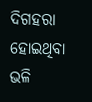ଦିଗହରା ହୋଇଥିବା ଭଳି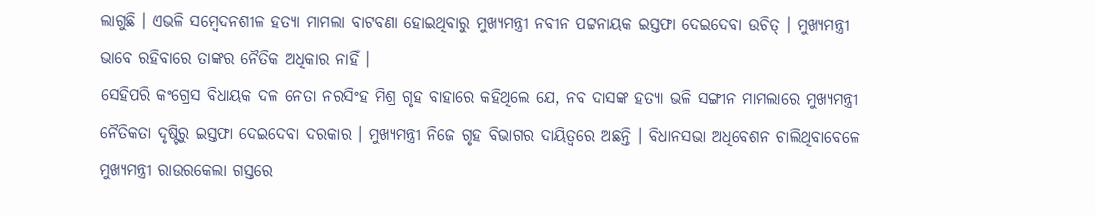ଲାଗୁଛି । ଏଭଳି ସମ୍ବେଦନଶୀଳ ହତ୍ୟା ମାମଲା ବାଟବଣା ହୋଇଥିବାରୁ ମୁଖ୍ୟମନ୍ତ୍ରୀ ନବୀନ ପଟ୍ଟନାୟକ ଇସ୍ତଫା ଦେଇଦେବା ଉଚିତ୍ । ମୁଖ୍ୟମନ୍ତ୍ରୀ ଭାବେ ରହିବାରେ ତାଙ୍କର ନୈତିକ ଅଧିକାର ନାହିଁ ।
ସେହିପରି କଂଗ୍ରେସ ବିଧାୟକ ଦଳ ନେତା ନରସିଂହ ମିଶ୍ର ଗୃହ ବାହାରେ କହିଥିଲେ ଯେ, ନବ ଦାସଙ୍କ ହତ୍ୟା ଭଳି ସଙ୍ଗୀନ ମାମଲାରେ ମୁଖ୍ୟମନ୍ତ୍ରୀ ନୈତିକତା ଦୃଷ୍ଟିରୁ ଇସ୍ତଫା ଦେଇଦେବା ଦରକାର । ମୁଖ୍ୟମନ୍ତ୍ରୀ ନିଜେ ଗୃହ ବିଭାଗର ଦାୟିତ୍ୱରେ ଅଛନ୍ତି । ବିଧାନସଭା ଅଧିବେଶନ ଚାଲିଥିବାବେଳେ ମୁଖ୍ୟମନ୍ତ୍ରୀ ରାଉରକେଲା ଗସ୍ତରେ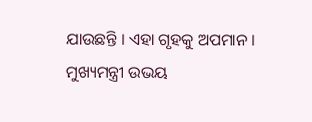ଯାଉଛନ୍ତି । ଏହା ଗୃହକୁ ଅପମାନ । ମୁଖ୍ୟମନ୍ତ୍ରୀ ଉଭୟ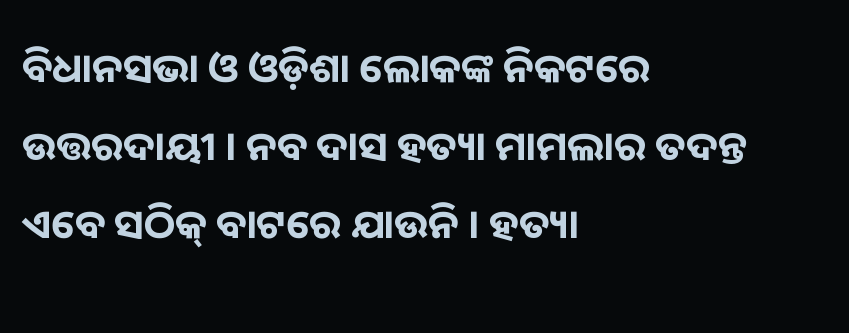ବିଧାନସଭା ଓ ଓଡ଼ିଶା ଲୋକଙ୍କ ନିକଟରେ ଉତ୍ତରଦାୟୀ । ନବ ଦାସ ହତ୍ୟା ମାମଲାର ତଦନ୍ତ ଏବେ ସଠିକ୍ ବାଟରେ ଯାଉନି । ହତ୍ୟା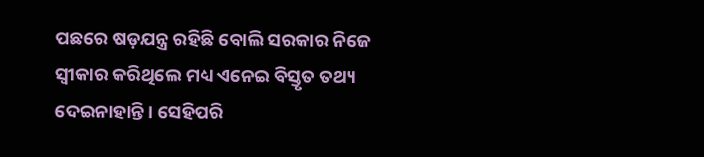ପଛରେ ଷଡ଼ଯନ୍ତ୍ର ରହିଛି ବୋଲି ସରକାର ନିଜେ ସ୍ୱୀକାର କରିଥିଲେ ମଧ୍ୟ ଏନେଇ ବିସ୍ତୃତ ତଥ୍ୟ ଦେଇନାହାନ୍ତି । ସେହିପରି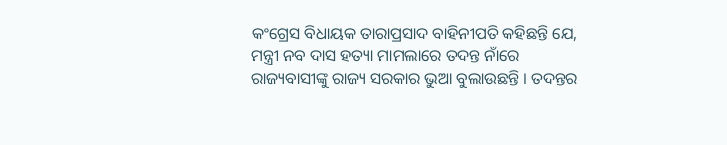କଂଗ୍ରେସ ବିଧାୟକ ତାରାପ୍ରସାଦ ବାହିନୀପତି କହିଛନ୍ତି ଯେ, ମନ୍ତ୍ରୀ ନବ ଦାସ ହତ୍ୟା ମାମଲାରେ ତଦନ୍ତ ନାଁରେ ରାଜ୍ୟବାସୀଙ୍କୁ ରାଜ୍ୟ ସରକାର ଭୁଆ ବୁଲାଉଛନ୍ତି । ତଦନ୍ତର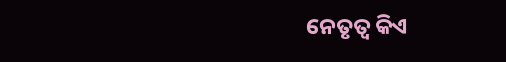ନେତୃତ୍ୱ କିଏ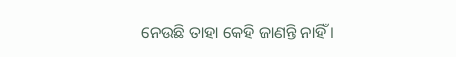ନେଉଛି ତାହା କେହି ଜାଣନ୍ତି ନାହିଁ ।